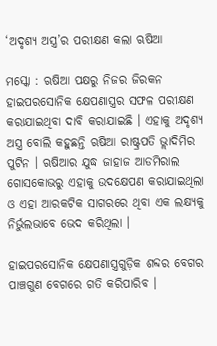‘ଅଦୃଶ୍ୟ ଅସ୍ତ୍ର’ର ପରୀକ୍ଷଣ କଲା ଋଷିଆ

ମସ୍କୋ : ଋଷିଆ ପକ୍ଷରୁ ନିଜର ଜିରକନ ହାଇପରସୋନିକ କ୍ଷେପଣାସ୍ତ୍ରର ସଫଳ ପରୀକ୍ଷଣ କରାଯାଇଥିବା ଦାବି କରାଯାଇଛି । ଏହାକୁ ଅଦୃଶ୍ୟ ଅସ୍ତ୍ର ବୋଲି କହୁଛନ୍ତି ଋଷିଆ ରାଷ୍ଟ୍ରପତି ଭ୍ଲାଦିମିର ପୁଟିନ । ଋଷିଆର ଯୁଦ୍ଧ ଜାହାଜ ଆଡମିରାଲ ଗୋସକୋଭରୁ ଏହାକୁ ଉଦକ୍ଷେପଣ କରାଯାଇଥିଲା ଓ ଏହା ଆରକଟିକ ସାଗରରେ ଥିବା ଏକ ଲକ୍ଷ୍ୟକୁ ନିର୍ଭୁଲଭାବେ ଭେଦ କରିଥିଲା ।

ହାଇପରସୋନିକ କ୍ଷେପଣାସ୍ତ୍ରଗୁଡ଼ିକ ଶବ୍ଦର ବେଗର ପାଞ୍ଚଗୁଣ ବେଗରେ ଗତି କରିପାରିବ ।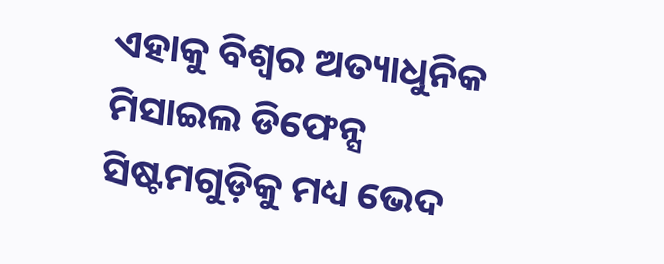ଏହାକୁ ବିଶ୍ବର ଅତ୍ୟାଧୁନିକ ମିସାଇଲ ଡିଫେନ୍ସ ସିଷ୍ଟମଗୁଡ଼ିକୁ ମଧ୍ୟ ଭେଦ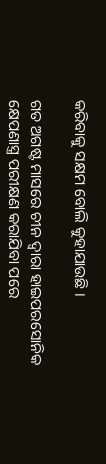କରିବାକୁ ସକ୍ଷମ ବୋଲି କୁହାଯାଉଛି ।

ଗତ ଅଗଷ୍ଟ ମାସରେ ଚୀନ ଦ୍ବାରା ହାଇପରସୋନିକ କ୍ଷେପଣାସ୍ତ୍ର ପରୀକ୍ଷଣ କରାଯିବା ପରେ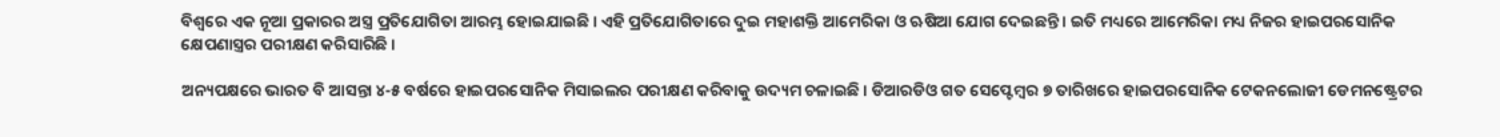ବିଶ୍ବରେ ଏକ ନୂଆ ପ୍ରକାରର ଅସ୍ତ୍ର ପ୍ରତିଯୋଗିତା ଆରମ୍ଭ ହୋଇଯାଇଛି । ଏହି ପ୍ରତିଯୋଗିତାରେ ଦୁଇ ମହାଶକ୍ତି ଆମେରିକା ଓ ଋଷିଆ ଯୋଗ ଦେଇଛନ୍ତି । ଇତି ମଧ୍ୟରେ ଆମେରିକା ମଧ୍ୟ ନିଜର ହାଇପରସୋନିକ କ୍ଷେପଣାସ୍ତ୍ରର ପରୀକ୍ଷଣ କରିସାରିଛି ।

ଅନ୍ୟପକ୍ଷରେ ଭାରତ ବି ଆସନ୍ତା ୪-୫ ବର୍ଷରେ ହାଇପରସୋନିକ ମିସାଇଲର ପରୀକ୍ଷଣ କରିବାକୁ ଉଦ୍ୟମ ଚଳାଇଛି । ଡିଆରଡିଓ ଗତ ସେପ୍ଟେମ୍ବର ୭ ତାରିଖରେ ହାଇପରସୋନିକ ଟେକନଲୋଜୀ ଡେମନଷ୍ଟ୍ରେଟର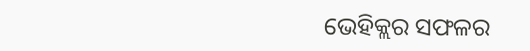ଭେହିକ୍ଲର ସଫଳର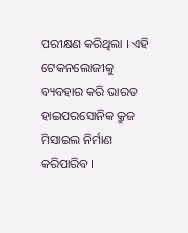ପରୀକ୍ଷଣ କରିଥିଲା । ଏହି ଟେକନଲୋଜୀକୁ ବ୍ୟବହାର କରି ଭାରତ ହାଇପରସୋନିକ କ୍ରୁଜ ମିସାଇଲ ନିର୍ମାଣ କରିପାରିବ ।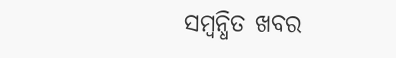ସମ୍ବନ୍ଧିତ ଖବର